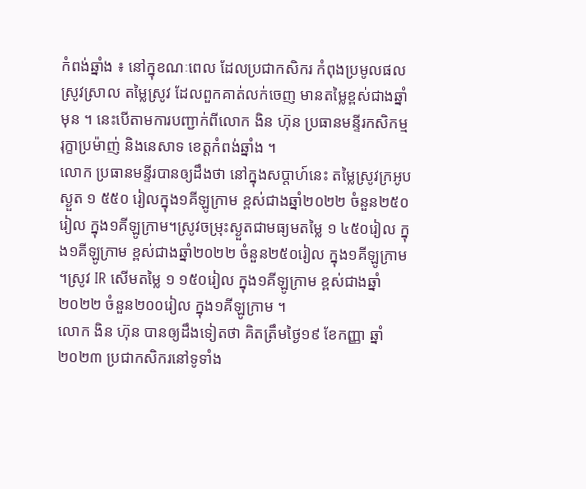កំពង់ឆ្នាំង ៖ នៅក្នុខណៈពេល ដែលប្រជាកសិករ កំពុងប្រមូលផលស្រូវស្រាល តម្លៃស្រូវ ដែលពួកគាត់លក់ចេញ មានតម្លៃខ្ពស់ជាងឆ្នាំមុន ។ នេះបើតាមការបញ្ជាក់ពីលោក ងិន ហ៊ុន ប្រធានមន្ទីរកសិកម្ម រុក្ខាប្រម៉ាញ់ និងនេសាទ ខេត្តកំពង់ឆ្នាំង ។
លោក ប្រធានមន្ទីរបានឲ្យដឹងថា នៅក្នុងសប្តាហ៍នេះ តម្លៃស្រូវក្រអូបស្ងួត ១ ៥៥០ រៀលក្នុង១គីឡូក្រាម ខ្ពស់ជាងឆ្នាំ២០២២ ចំនួន២៥០រៀល ក្នុង១គីឡូក្រាម។ស្រូវចម្រុះស្ងួតជាមធ្យមតម្លៃ ១ ៤៥០រៀល ក្នុង១គីឡូក្រាម ខ្ពស់ជាងឆ្នាំ២០២២ ចំនួន២៥០រៀល ក្នុង១គីឡូក្រាម ។ស្រូវ IR សើមតម្លៃ ១ ១៥០រៀល ក្នុង១គីឡូក្រាម ខ្ពស់ជាងឆ្នាំ២០២២ ចំនួន២០០រៀល ក្នុង១គីឡូក្រាម ។
លោក ងិន ហ៊ុន បានឲ្យដឹងទៀតថា គិតត្រឹមថ្ងៃ១៩ ខែកញ្ញា ឆ្នាំ២០២៣ ប្រជាកសិករនៅទូទាំង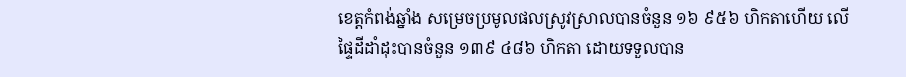ខេត្តកំពង់ឆ្នាំង សម្រេចប្រមូលផលស្រូវស្រាលបានចំនួន ១៦ ៩៥៦ ហិកតាហើយ លើផ្ទៃដីដាំដុះបានចំនួន ១៣៩ ៤៨៦ ហិកតា ដោយទទួលបាន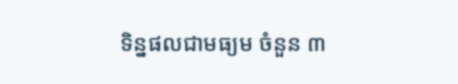ទិន្នផលជាមធ្យម ចំនួន ៣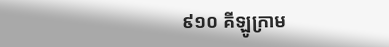៩១០ គីឡូក្រាម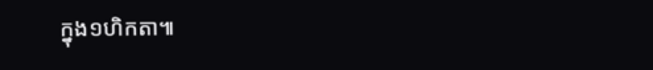ក្នុង១ហិកតា៕